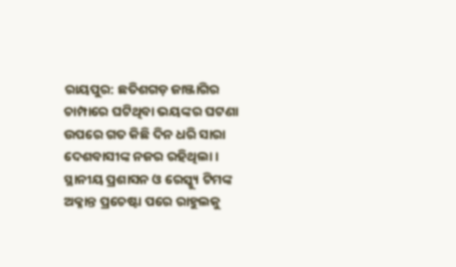ରାୟପୁର: ଛତିଶଗଡ଼ ଜାଞ୍ଜାଗିର ଚାମ୍ପାରେ ଘଟିଥିବା ଭୟଙ୍କର ଘଟଣା ଉପରେ ଗତ କିଛି ଦିନ ଧରି ସାରା ଦେଶବାସୀଙ୍କ ନଜର ରହିଥିଲା । ସ୍ଥାନୀୟ ପ୍ରଶାସନ ଓ ରେସ୍କ୍ୟୁ ଟିମଙ୍କ ଅକ୍ଳାନ୍ତ ପ୍ରଚେଷ୍ଟା ପରେ ରାହୁଲକୁ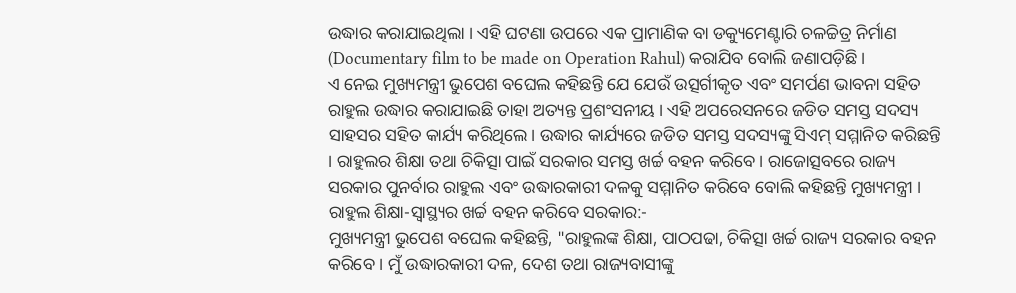ଉଦ୍ଧାର କରାଯାଇଥିଲା । ଏହି ଘଟଣା ଉପରେ ଏକ ପ୍ରାମାଣିକ ବା ଡକ୍ୟୁମେଣ୍ଟାରି ଚଳଚ୍ଚିତ୍ର ନିର୍ମାଣ (Documentary film to be made on Operation Rahul) କରାଯିବ ବୋଲି ଜଣାପଡ଼ିଛି ।
ଏ ନେଇ ମୁଖ୍ୟମନ୍ତ୍ରୀ ଭୁପେଶ ବଘେଲ କହିଛନ୍ତି ଯେ ଯେଉଁ ଉତ୍ସର୍ଗୀକୃତ ଏବଂ ସମର୍ପଣ ଭାବନା ସହିତ ରାହୁଲ ଉଦ୍ଧାର କରାଯାଇଛି ତାହା ଅତ୍ୟନ୍ତ ପ୍ରଶଂସନୀୟ । ଏହି ଅପରେସନରେ ଜଡିତ ସମସ୍ତ ସଦସ୍ୟ ସାହସର ସହିତ କାର୍ଯ୍ୟ କରିଥିଲେ। ଉଦ୍ଧାର କାର୍ଯ୍ୟରେ ଜଡିତ ସମସ୍ତ ସଦସ୍ୟଙ୍କୁ ସିଏମ୍ ସମ୍ମାନିତ କରିଛନ୍ତି । ରାହୁଲର ଶିକ୍ଷା ତଥା ଚିକିତ୍ସା ପାଇଁ ସରକାର ସମସ୍ତ ଖର୍ଚ୍ଚ ବହନ କରିବେ। ରାଜୋତ୍ସବରେ ରାଜ୍ୟ ସରକାର ପୁନର୍ବାର ରାହୁଲ ଏବଂ ଉଦ୍ଧାରକାରୀ ଦଳକୁ ସମ୍ମାନିତ କରିବେ ବୋଲି କହିଛନ୍ତି ମୁଖ୍ୟମନ୍ତ୍ରୀ ।
ରାହୁଲ ଶିକ୍ଷା-ସ୍ବାସ୍ଥ୍ୟର ଖର୍ଚ୍ଚ ବହନ କରିବେ ସରକାର:-
ମୁଖ୍ୟମନ୍ତ୍ରୀ ଭୁପେଶ ବଘେଲ କହିଛନ୍ତି, "ରାହୁଲଙ୍କ ଶିକ୍ଷା, ପାଠପଢା, ଚିକିତ୍ସା ଖର୍ଚ୍ଚ ରାଜ୍ୟ ସରକାର ବହନ କରିବେ । ମୁଁ ଉଦ୍ଧାରକାରୀ ଦଳ, ଦେଶ ତଥା ରାଜ୍ୟବାସୀଙ୍କୁ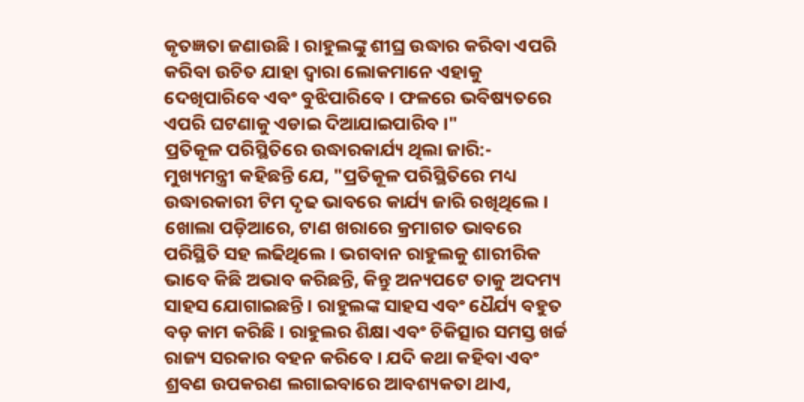କୃତଜ୍ଞତା ଜଣାଉଛି । ରାହୁଲଙ୍କୁ ଶୀଘ୍ର ଉଦ୍ଧାର କରିବା ଏପରି କରିବା ଉଚିତ ଯାହା ଦ୍ବାରା ଲୋକମାନେ ଏହାକୁ ଦେଖିପାରିବେ ଏବଂ ବୁଝିପାରିବେ । ଫଳରେ ଭବିଷ୍ୟତରେ ଏପରି ଘଟଣାକୁ ଏଡାଇ ଦିଆଯାଇପାରିବ।"
ପ୍ରତିକୂଳ ପରିସ୍ଥିତିରେ ଉଦ୍ଧାରକାର୍ଯ୍ୟ ଥିଲା ଜାରି:-
ମୁଖ୍ୟମନ୍ତ୍ରୀ କହିଛନ୍ତି ଯେ, "ପ୍ରତିକୂଳ ପରିସ୍ଥିତିରେ ମଧ୍ୟ ଉଦ୍ଧାରକାରୀ ଟିମ ଦୃଢ ଭାବରେ କାର୍ଯ୍ୟ ଜାରି ରଖିଥିଲେ । ଖୋଲା ପଡ଼ିଆରେ, ଟାଣ ଖରାରେ କ୍ରମାଗତ ଭାବରେ ପରିସ୍ଥିତି ସହ ଲଢିଥିଲେ । ଭଗବାନ ରାହୁଲକୁ ଶାରୀରିକ ଭାବେ କିଛି ଅଭାବ କରିଛନ୍ତି, କିନ୍ତୁ ଅନ୍ୟପଟେ ତାକୁ ଅଦମ୍ୟ ସାହସ ଯୋଗାଇଛନ୍ତି । ରାହୁଲଙ୍କ ସାହସ ଏବଂ ଧୈର୍ଯ୍ୟ ବହୁତ ବଡ଼ କାମ କରିଛି । ରାହୁଲର ଶିକ୍ଷା ଏବଂ ଚିକିତ୍ସାର ସମସ୍ତ ଖର୍ଚ୍ଚ ରାଜ୍ୟ ସରକାର ବହନ କରିବେ । ଯଦି କଥା କହିବା ଏବଂ ଶ୍ରବଣ ଉପକରଣ ଲଗାଇବାରେ ଆବଶ୍ୟକତା ଥାଏ,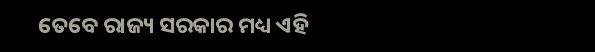ତେବେ ରାଜ୍ୟ ସରକାର ମଧ୍ୟ ଏହି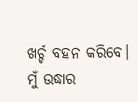ଖର୍ଚ୍ଚ ବହନ କରିବେ। ମୁଁ ଉଦ୍ଧାର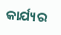କାର୍ଯ୍ୟର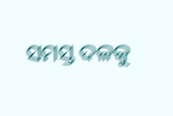ସମସ୍ତ ଦଳକୁ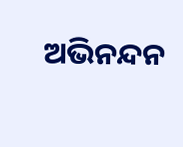ଅଭିନନ୍ଦନ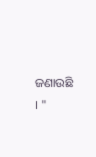ଜଣାଉଛି । "